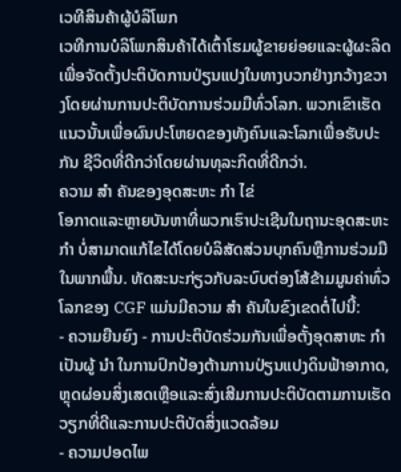ເວທີສິນຄ້າຜູ້ບໍລິໂພກ
ເວທີການບໍລິໂພກສິນຄ້າໄດ້ເຕົ້າໂຮມຜູ້ຂາຍຍ່ອຍແລະຜູ້ຜະລິດເພື່ອຈັດຕັ້ງປະຕິບັດການປ່ຽນແປງໃນທາງບວກຢ່າງກວ້າງຂວາງໂດຍຜ່ານການປະຕິບັດການຮ່ວມມືທົ່ວໂລກ. ພວກເຂົາເຮັດແນວນັ້ນເພື່ອຜົນປະໂຫຍດຂອງທັງຄົນແລະໂລກເພື່ອຮັບປະກັນ ຊີວິດທີ່ດີກວ່າໂດຍຜ່ານທຸລະກິດທີ່ດີກວ່າ.
ຄວາມ ສຳ ຄັນຂອງອຸດສະຫະ ກຳ ໄຂ່
ໂອກາດແລະຫຼາຍບັນຫາທີ່ພວກເຮົາປະເຊີນໃນຖານະອຸດສະຫະ ກຳ ບໍ່ສາມາດແກ້ໄຂໄດ້ໂດຍບໍລິສັດສ່ວນບຸກຄົນຫຼືການຮ່ວມມືໃນພາກພື້ນ. ທັດສະນະກ່ຽວກັບລະບົບຕ່ອງໂສ້ຂ້າມມູນຄ່າທົ່ວໂລກຂອງ CGF ແມ່ນມີຄວາມ ສຳ ຄັນໃນຂົງເຂດຕໍ່ໄປນີ້:
- ຄວາມຍືນຍົງ - ການປະຕິບັດຮ່ວມກັນເພື່ອຕັ້ງອຸດສາຫະ ກຳ ເປັນຜູ້ ນຳ ໃນການປົກປ້ອງຕ້ານການປ່ຽນແປງດິນຟ້າອາກາດ, ຫຼຸດຜ່ອນສິ່ງເສດເຫຼືອແລະສົ່ງເສີມການປະຕິບັດຕາມການເຮັດວຽກທີ່ດີແລະການປະຕິບັດສິ່ງແວດລ້ອມ
- ຄວາມປອດໄພ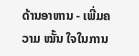ດ້ານອາຫານ - ເພີ່ມຄວາມ ໝັ້ນ ໃຈໃນການ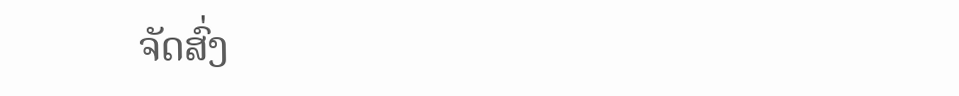ຈັດສົ່ງ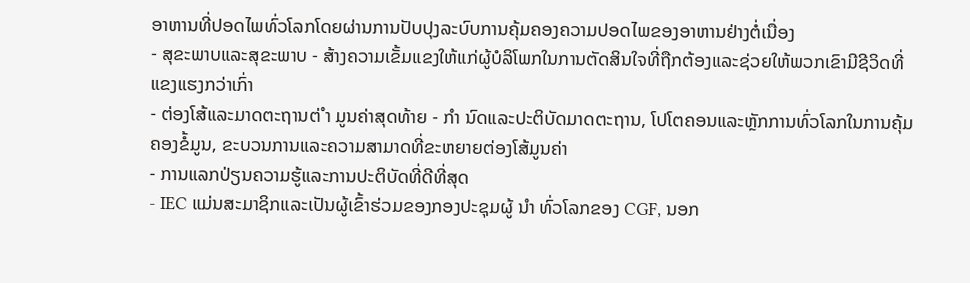ອາຫານທີ່ປອດໄພທົ່ວໂລກໂດຍຜ່ານການປັບປຸງລະບົບການຄຸ້ມຄອງຄວາມປອດໄພຂອງອາຫານຢ່າງຕໍ່ເນື່ອງ
- ສຸຂະພາບແລະສຸຂະພາບ - ສ້າງຄວາມເຂັ້ມແຂງໃຫ້ແກ່ຜູ້ບໍລິໂພກໃນການຕັດສິນໃຈທີ່ຖືກຕ້ອງແລະຊ່ວຍໃຫ້ພວກເຂົາມີຊີວິດທີ່ແຂງແຮງກວ່າເກົ່າ
- ຕ່ອງໂສ້ແລະມາດຕະຖານຕ່ ຳ ມູນຄ່າສຸດທ້າຍ - ກຳ ນົດແລະປະຕິບັດມາດຕະຖານ, ໂປໂຕຄອນແລະຫຼັກການທົ່ວໂລກໃນການຄຸ້ມຄອງຂໍ້ມູນ, ຂະບວນການແລະຄວາມສາມາດທີ່ຂະຫຍາຍຕ່ອງໂສ້ມູນຄ່າ
- ການແລກປ່ຽນຄວາມຮູ້ແລະການປະຕິບັດທີ່ດີທີ່ສຸດ
- IEC ແມ່ນສະມາຊິກແລະເປັນຜູ້ເຂົ້າຮ່ວມຂອງກອງປະຊຸມຜູ້ ນຳ ທົ່ວໂລກຂອງ CGF, ນອກ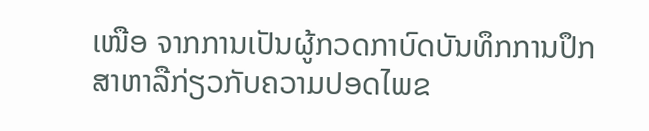ເໜືອ ຈາກການເປັນຜູ້ກວດກາບົດບັນທຶກການປຶກສາຫາລືກ່ຽວກັບຄວາມປອດໄພຂ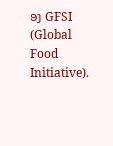ອງ GFSI (Global Food Initiative).